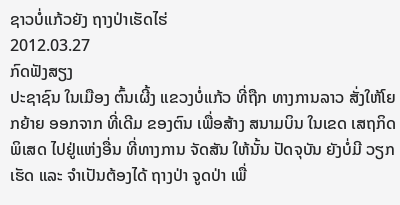ຊາວບໍ່ແກ້ວຍັງ ຖາງປ່າເຮັດໄຮ່
2012.03.27
ກົດຟັງສຽງ
ປະຊາຊົນ ໃນເມືອງ ຕົ້ນເຜີ້ງ ແຂວງບໍ່ແກ້ວ ທີ່ຖືກ ທາງການລາວ ສັ່ງໃຫ້ໂຍກຍ້າຍ ອອກຈາກ ທີ່ເດີມ ຂອງຕົນ ເພື່ອສ້າງ ສນາມບິນ ໃນເຂດ ເສຖກິດພິເສດ ໄປຢູ່ແຫ່ງອື່ນ ທີ່ທາງການ ຈັດສັນ ໃຫ້ນັ້ນ ປັດຈຸບັນ ຍັງບໍ່ມີ ວຽກເຮັດ ແລະ ຈໍາເປັນຕ້ອງໄດ້ ຖາງປ່າ ຈູດປ່າ ເພື່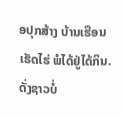ອປຸກສ້າງ ບ້ານເຮືອນ ເຮັດໄຮ່ ພໍໄດ້ຢູ່ໄດ້ກິນ. ດັ່ງຊາວບໍ່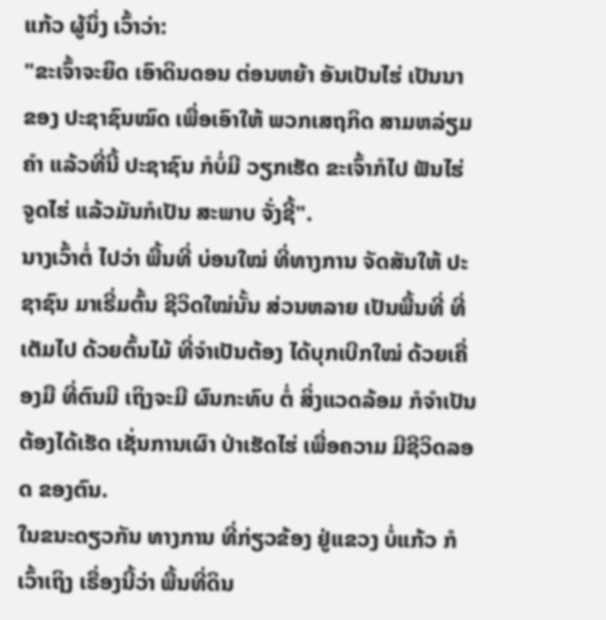ແກ້ວ ຜູ້ນຶ່ງ ເວົ້າວ່າ:
"ຂະເຈົ້າຈະຍຶດ ເອົາດິນດອນ ຕ່ອນຫຍ້າ ອັນເປັນໄຮ່ ເປັນນາ ຂອງ ປະຊາຊົນໝົດ ເພື່ອເອົາໃຫ້ ພວກເສຖກິດ ສາມຫລ່ຽມຄໍາ ແລ້ວທີ່ນີ້ ປະຊາຊົນ ກໍບໍ່ມີ ວຽກເຮັດ ຂະເຈົ້າກໍໄປ ຟັນໄຮ່ ຈູດໄຮ່ ແລ້ວມັນກໍເປັນ ສະພາບ ຈັ່ງຊີ້".
ນາງເວົ້າຕໍ່ ໄປວ່າ ພື້ນທີ່ ບ່ອນໃໝ່ ທີ່ທາງການ ຈັດສັນໃຫ້ ປະຊາຊົນ ມາເຣີ່ມຕົ້ນ ຊີວິດໃໝ່ນັ້ນ ສ່ວນຫລາຍ ເປັນພື້ນທີ່ ທີ່ເຕັມໄປ ດ້ວຍຕົ້ນໄມ້ ທີ່ຈໍາເປັນຕ້ອງ ໄດ້ບຸກເບີກໃໝ່ ດ້ວຍເຄື່ອງມື ທີ່ຕົນມີ ເຖິງຈະມີ ຜົນກະທົບ ຕໍ່ ສິ່ງແວດລ້ອມ ກໍຈໍາເປັນ ຕ້ອງໄດ້ເຮັດ ເຊັ່ນການເຜົາ ປ່າເຮັດໄຮ່ ເພື່ອຄວາມ ມີຊີວິດລອດ ຂອງຕົນ.
ໃນຂນະດຽວກັນ ທາງການ ທີ່ກ່ຽວຂ້ອງ ຢູ່ແຂວງ ບໍ່ແກ້ວ ກໍເວົ້າເຖິງ ເຣື່ອງນີ້ວ່າ ພື້ນທີ່ດິນ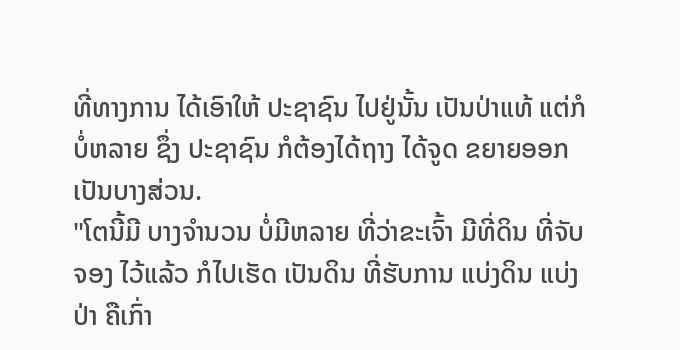ທີ່ທາງການ ໄດ້ເອົາໃຫ້ ປະຊາຊົນ ໄປຢູ່ນັ້ນ ເປັນປ່າແທ້ ແຕ່ກໍບໍ່ຫລາຍ ຊຶ່ງ ປະຊາຊົນ ກໍຕ້ອງໄດ້ຖາງ ໄດ້ຈູດ ຂຍາຍອອກ ເປັນບາງສ່ວນ.
"ໂຕນີ້ມີ ບາງຈໍານວນ ບໍ່ມີຫລາຍ ທີ່ວ່າຂະເຈົ້າ ມີທີ່ດິນ ທີ່ຈັບຈອງ ໄວ້ແລ້ວ ກໍໄປເຮັດ ເປັນດິນ ທີ່ຮັບການ ແບ່ງດິນ ແບ່ງປ່າ ຄືເກົ່າ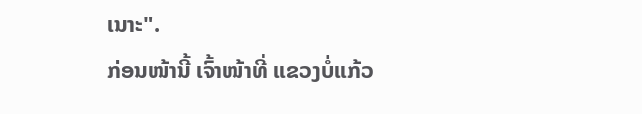ເນາະ".
ກ່ອນໜ້ານີ້ ເຈົ້າໜ້າທີ່ ແຂວງບໍ່ແກ້ວ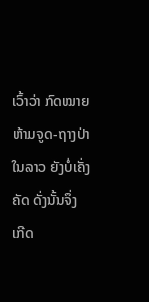ເວົ້າວ່າ ກົດໝາຍ ຫ້າມຈູດ-ຖາງປ່າ ໃນລາວ ຍັງບໍ່ເຄັ່ງຄັດ ດັ່ງນັ້ນຈຶ່ງ ເກີດ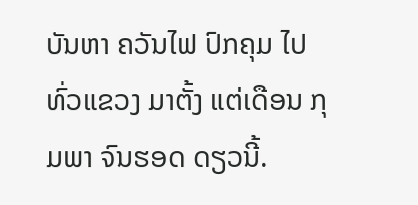ບັນຫາ ຄວັນໄຟ ປົກຄຸມ ໄປທົ່ວແຂວງ ມາຕັ້ງ ແຕ່ເດືອນ ກຸມພາ ຈົນຮອດ ດຽວນີ້.